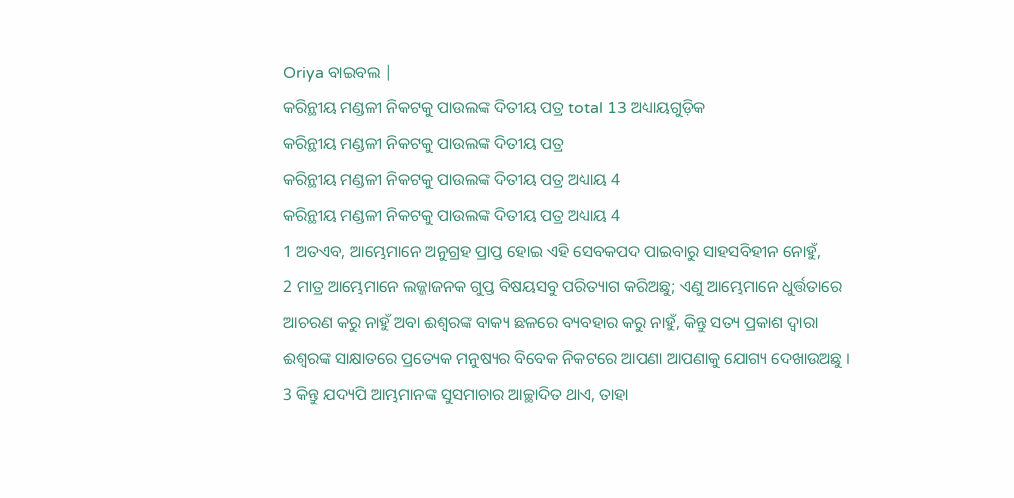Oriya ବାଇବଲ |
କରିନ୍ଥୀୟ ମଣ୍ଡଳୀ ନିକଟକୁ ପାଉଲଙ୍କ ଦିତୀୟ ପତ୍ର total 13 ଅଧ୍ୟାୟଗୁଡ଼ିକ
କରିନ୍ଥୀୟ ମଣ୍ଡଳୀ ନିକଟକୁ ପାଉଲଙ୍କ ଦିତୀୟ ପତ୍ର
କରିନ୍ଥୀୟ ମଣ୍ଡଳୀ ନିକଟକୁ ପାଉଲଙ୍କ ଦିତୀୟ ପତ୍ର ଅଧ୍ୟାୟ 4
କରିନ୍ଥୀୟ ମଣ୍ଡଳୀ ନିକଟକୁ ପାଉଲଙ୍କ ଦିତୀୟ ପତ୍ର ଅଧ୍ୟାୟ 4
1 ଅତଏବ, ଆମ୍ଭେମାନେ ଅନୁଗ୍ରହ ପ୍ରାପ୍ତ ହୋଇ ଏହି ସେବକପଦ ପାଇବାରୁ ସାହସବିହୀନ ନୋହୁଁ,
2 ମାତ୍ର ଆମ୍ଭେମାନେ ଲଜ୍ଜାଜନକ ଗୁପ୍ତ ବିଷୟସବୁ ପରିତ୍ୟାଗ କରିଅଛୁ; ଏଣୁ ଆମ୍ଭେମାନେ ଧୁର୍ତ୍ତତାରେ ଆଚରଣ କରୁ ନାହୁଁ ଅବା ଈଶ୍ଵରଙ୍କ ବାକ୍ୟ ଛଳରେ ବ୍ୟବହାର କରୁ ନାହୁଁ, କିନ୍ତୁ ସତ୍ୟ ପ୍ରକାଶ ଦ୍ଵାରା ଈଶ୍ଵରଙ୍କ ସାକ୍ଷାତରେ ପ୍ରତ୍ୟେକ ମନୁଷ୍ୟର ବିବେକ ନିକଟରେ ଆପଣା ଆପଣାକୁ ଯୋଗ୍ୟ ଦେଖାଉଅଛୁ ।
3 କିନ୍ତୁ ଯଦ୍ୟପି ଆମ୍ଭମାନଙ୍କ ସୁସମାଚାର ଆଚ୍ଛାଦିତ ଥାଏ, ତାହା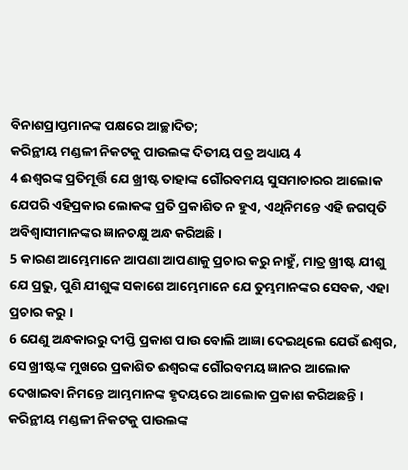ବିନାଶପ୍ରାପ୍ତମାନଙ୍କ ପକ୍ଷରେ ଆଚ୍ଛାଦିତ;
କରିନ୍ଥୀୟ ମଣ୍ଡଳୀ ନିକଟକୁ ପାଉଲଙ୍କ ଦିତୀୟ ପତ୍ର ଅଧ୍ୟାୟ 4
4 ଈଶ୍ଵରଙ୍କ ପ୍ରତିମୂର୍ତ୍ତି ଯେ ଖ୍ରୀଷ୍ଟ ତାହାଙ୍କ ଗୌରବମୟ ସୁସମାଚାରର ଆଲୋକ ଯେପରି ଏହିପ୍ରକାର ଲୋକଙ୍କ ପ୍ରତି ପ୍ରକାଶିତ ନ ହୁଏ, ଏଥିନିମନ୍ତେ ଏହି ଜଗତ୍ପତି ଅବିଶ୍ଵାସୀମାନଙ୍କର ଜ୍ଞାନଚକ୍ଷୁ ଅନ୍ଧ କରିଅଛି ।
5 କାରଣ ଆମ୍ଭେମାନେ ଆପଣା ଆପଣାକୁ ପ୍ରଚାର କରୁ ନାହୁଁ, ମାତ୍ର ଖ୍ରୀଷ୍ଟ ଯୀଶୁ ଯେ ପ୍ରଭୁ, ପୁଣି ଯୀଶୁଙ୍କ ସକାଶେ ଆମ୍ଭେମାନେ ଯେ ତୁମ୍ଭମାନଙ୍କର ସେବକ, ଏହା ପ୍ରଚାର କରୁ ।
6 ଯେଣୁ ଅନ୍ଧକାରରୁ ଦୀପ୍ତି ପ୍ରକାଶ ପାଉ ବୋଲି ଆଜ୍ଞା ଦେଇଥିଲେ ଯେଉଁ ଈଶ୍ଵର, ସେ ଖ୍ରୀଷ୍ଟଙ୍କ ମୁଖରେ ପ୍ରକାଶିତ ଈଶ୍ଵରଙ୍କ ଗୌରବମୟ ଜ୍ଞାନର ଆଲୋକ ଦେଖାଇବା ନିମନ୍ତେ ଆମ୍ଭମାନଙ୍କ ହୃଦୟରେ ଆଲୋକ ପ୍ରକାଶ କରିଅଛନ୍ତି ।
କରିନ୍ଥୀୟ ମଣ୍ଡଳୀ ନିକଟକୁ ପାଉଲଙ୍କ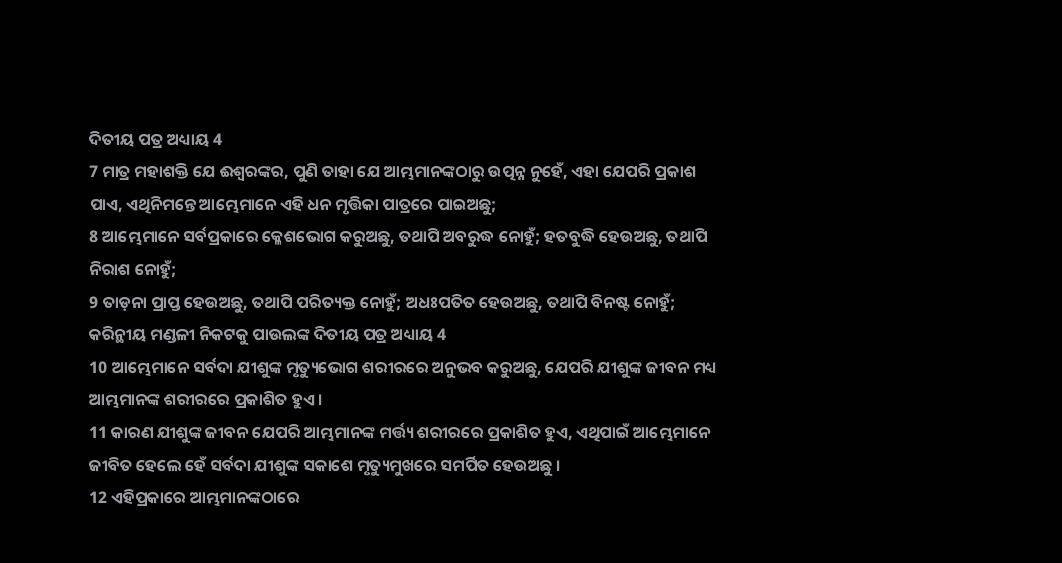ଦିତୀୟ ପତ୍ର ଅଧ୍ୟାୟ 4
7 ମାତ୍ର ମହାଶକ୍ତି ଯେ ଈଶ୍ଵରଙ୍କର, ପୁଣି ତାହା ଯେ ଆମ୍ଭମାନଙ୍କଠାରୁ ଉତ୍ପନ୍ନ ନୁହେଁ, ଏହା ଯେପରି ପ୍ରକାଶ ପାଏ, ଏଥିନିମନ୍ତେ ଆମ୍ଭେମାନେ ଏହି ଧନ ମୃତ୍ତିକା ପାତ୍ରରେ ପାଇଅଛୁ;
8 ଆମ୍ଭେମାନେ ସର୍ବପ୍ରକାରେ କ୍ଳେଶଭୋଗ କରୁଅଛୁ, ତଥାପି ଅବରୁଦ୍ଧ ନୋହୁଁ; ହତବୁଦ୍ଧି ହେଉଅଛୁ, ତଥାପି ନିରାଶ ନୋହୁଁ;
9 ତାଡ଼ନା ପ୍ରାପ୍ତ ହେଉଅଛୁ, ତଥାପି ପରିତ୍ୟକ୍ତ ନୋହୁଁ; ଅଧଃପତିତ ହେଉଅଛୁ, ତଥାପି ବିନଷ୍ଟ ନୋହୁଁ;
କରିନ୍ଥୀୟ ମଣ୍ଡଳୀ ନିକଟକୁ ପାଉଲଙ୍କ ଦିତୀୟ ପତ୍ର ଅଧ୍ୟାୟ 4
10 ଆମ୍ଭେମାନେ ସର୍ବଦା ଯୀଶୁଙ୍କ ମୃତ୍ୟୁଭୋଗ ଶରୀରରେ ଅନୁଭବ କରୁଅଛୁ, ଯେପରି ଯୀଶୁଙ୍କ ଜୀବନ ମଧ୍ୟ ଆମ୍ଭମାନଙ୍କ ଶରୀରରେ ପ୍ରକାଶିତ ହୁଏ ।
11 କାରଣ ଯୀଶୁଙ୍କ ଜୀବନ ଯେପରି ଆମ୍ଭମାନଙ୍କ ମର୍ତ୍ତ୍ୟ ଶରୀରରେ ପ୍ରକାଶିତ ହୁଏ, ଏଥିପାଇଁ ଆମ୍ଭେମାନେ ଜୀବିତ ହେଲେ ହେଁ ସର୍ବଦା ଯୀଶୁଙ୍କ ସକାଶେ ମୃତ୍ୟୁମୁଖରେ ସମର୍ପିତ ହେଉଅଛୁ ।
12 ଏହିପ୍ରକାରେ ଆମ୍ଭମାନଙ୍କଠାରେ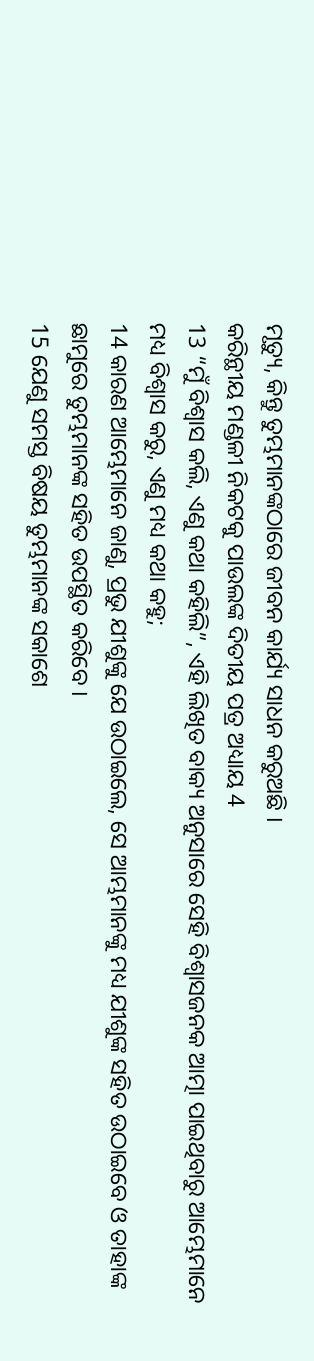ମୃତ୍ୟୁ, କିନ୍ତୁ ତୁମ୍ଭମାନଙ୍କଠାରେ ଜୀବନ କାର୍ଯ୍ୟ ସାଧନ କରୁଅଛି ।
କରିନ୍ଥୀୟ ମଣ୍ଡଳୀ ନିକଟକୁ ପାଉଲଙ୍କ ଦିତୀୟ ପତ୍ର ଅଧ୍ୟାୟ 4
13 “ମୁଁ ବିଶ୍ଵାସ କଲି, ଏଣୁ କଥା କହିଲି”, ଏହି ଲିଖିତ ବାକ୍ୟ ଅନୁସାରେ ସେହି ବିଶ୍ଵାସଜନକ ଆତ୍ମା ପାଇଥିବାରୁ ଆମ୍ଭେମାନେ ମଧ୍ୟ ବିଶ୍ଵାସ କରୁ, ଏଣୁ ମଧ୍ୟ କଥା କହୁ;
14 କାରଣ ଆମ୍ଭେମାନେ ଜାଣୁ, ପ୍ରଭୁ ଯୀଶୁଙ୍କୁ ଯେ ଉଠାଇଲେ, ସେ ଆମ୍ଭମାନଙ୍କୁ ମଧ୍ୟ ଯୀଶୁଙ୍କ ସହିତ ଉଠାଇବେ ଓ ତାହାଙ୍କ ଛାମୁରେ ତୁମ୍ଭମାନଙ୍କ ସହିତ ଉପସ୍ଥିତ କରିବେ ।
15 ଯେଣୁ ସମସ୍ତ ବିଷୟ ତୁମ୍ଭମାନଙ୍କ ସକାଶେ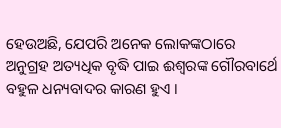ହେଉଅଛି, ଯେପରି ଅନେକ ଲୋକଙ୍କଠାରେ ଅନୁଗ୍ରହ ଅତ୍ୟଧିକ ବୃଦ୍ଧି ପାଇ ଈଶ୍ଵରଙ୍କ ଗୌରବାର୍ଥେ ବହୁଳ ଧନ୍ୟବାଦର କାରଣ ହୁଏ ।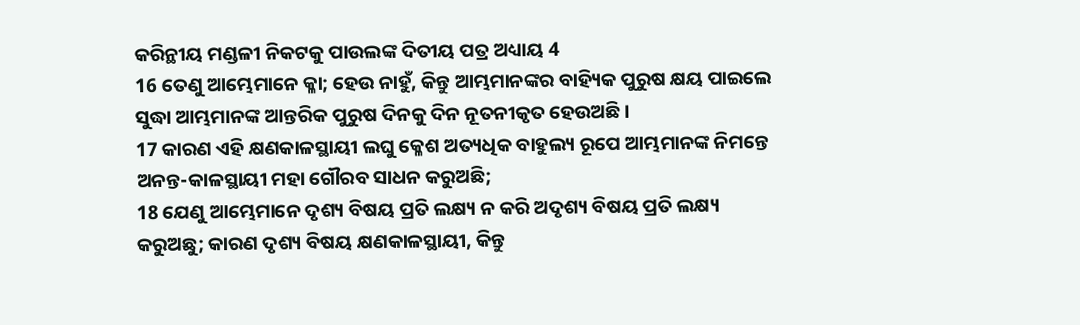କରିନ୍ଥୀୟ ମଣ୍ଡଳୀ ନିକଟକୁ ପାଉଲଙ୍କ ଦିତୀୟ ପତ୍ର ଅଧ୍ୟାୟ 4
16 ତେଣୁ ଆମ୍ଭେମାନେ କ୍ଳା; ହେଉ ନାହୁଁ, କିନ୍ତୁ ଆମ୍ଭମାନଙ୍କର ବାହ୍ୟିକ ପୁରୁଷ କ୍ଷୟ ପାଇଲେ ସୁଦ୍ଧା ଆମ୍ଭମାନଙ୍କ ଆନ୍ତରିକ ପୁରୁଷ ଦିନକୁ ଦିନ ନୂତନୀକୃତ ହେଉଅଛି ।
17 କାରଣ ଏହି କ୍ଷଣକାଳସ୍ଥାୟୀ ଲଘୁ କ୍ଳେଶ ଅତ୍ୟଧିକ ବାହୁଲ୍ୟ ରୂପେ ଆମ୍ଭମାନଙ୍କ ନିମନ୍ତେ ଅନନ୍ତ-କାଳସ୍ଥାୟୀ ମହା ଗୌରବ ସାଧନ କରୁଅଛି;
18 ଯେଣୁ ଆମ୍ଭେମାନେ ଦୃଶ୍ୟ ବିଷୟ ପ୍ରତି ଲକ୍ଷ୍ୟ ନ କରି ଅଦୃଶ୍ୟ ବିଷୟ ପ୍ରତି ଲକ୍ଷ୍ୟ କରୁଅଛୁ; କାରଣ ଦୃଶ୍ୟ ବିଷୟ କ୍ଷଣକାଳସ୍ଥାୟୀ, କିନ୍ତୁ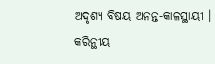ଅଦୃଶ୍ୟ ବିଷୟ ଅନନ୍ତ-କାଳସ୍ଥାୟୀ ।
କରିନ୍ଥୀୟ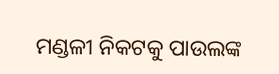ମଣ୍ଡଳୀ ନିକଟକୁ ପାଉଲଙ୍କ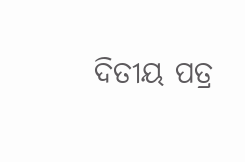ଦିତୀୟ ପତ୍ର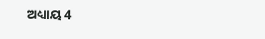ଅଧ୍ୟାୟ 4